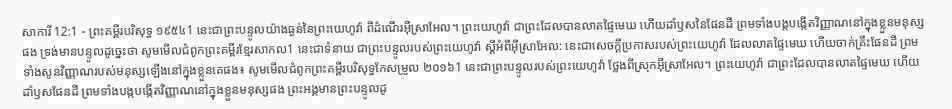សាការី 12:1 - ព្រះគម្ពីរបរិសុទ្ធ ១៩៥៤1 នេះជាព្រះបន្ទូលយ៉ាងធ្ងន់នៃព្រះយេហូវ៉ា ពីដំណើរអ៊ីស្រាអែល។ ព្រះយេហូវ៉ា ជាព្រះដែលបានលាតផ្ទៃមេឃ ហើយដាំឫសនៃផែនដី ព្រមទាំងបង្កបង្កើតវិញ្ញាណនៅក្នុងខ្លួនមនុស្សផង ទ្រង់មានបន្ទូលដូច្នេះថា សូមមើលជំពូកព្រះគម្ពីរខ្មែរសាកល1 នេះជាទំនាយ ជាព្រះបន្ទូលរបស់ព្រះយេហូវ៉ា ស្ដីអំពីអ៊ីស្រាអែល: នេះជាសេចក្ដីប្រកាសរបស់ព្រះយេហូវ៉ា ដែលលាតផ្ទៃមេឃ ហើយចាក់គ្រឹះផែនដី ព្រមទាំងសូនវិញ្ញាណរបស់មនុស្សឡើងនៅក្នុងខ្លួនគេផង៖ សូមមើលជំពូកព្រះគម្ពីរបរិសុទ្ធកែសម្រួល ២០១៦1 នេះជាព្រះបន្ទូលរបស់ព្រះយេហូវ៉ា ថ្លែងពីស្រុកអ៊ីស្រាអែល។ ព្រះយេហូវ៉ា ជាព្រះដែលបានលាតផ្ទៃមេឃ ហើយដាំឫសផែនដី ព្រមទាំងបង្កបង្កើតវិញ្ញាណនៅក្នុងខ្លួនមនុស្សផង ព្រះអង្គមានព្រះបន្ទូលដូ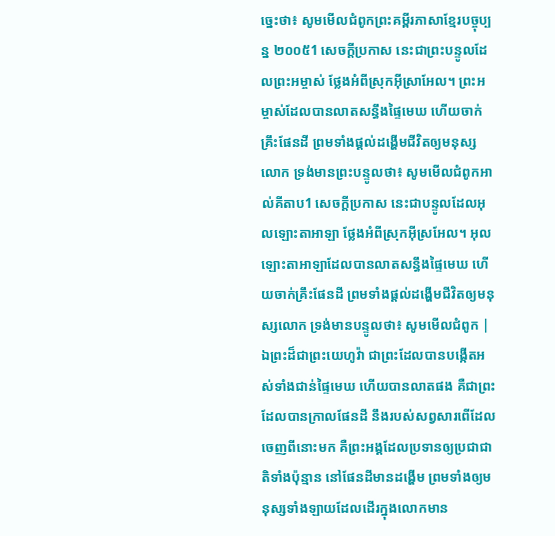ច្នេះថា៖ សូមមើលជំពូកព្រះគម្ពីរភាសាខ្មែរបច្ចុប្បន្ន ២០០៥1 សេចក្ដីប្រកាស នេះជាព្រះបន្ទូលដែលព្រះអម្ចាស់ ថ្លែងអំពីស្រុកអ៊ីស្រាអែល។ ព្រះអម្ចាស់ដែលបានលាតសន្ធឹងផ្ទៃមេឃ ហើយចាក់គ្រឹះផែនដី ព្រមទាំងផ្ដល់ដង្ហើមជីវិតឲ្យមនុស្សលោក ទ្រង់មានព្រះបន្ទូលថា៖ សូមមើលជំពូកអាល់គីតាប1 សេចក្ដីប្រកាស នេះជាបន្ទូលដែលអុលឡោះតាអាឡា ថ្លែងអំពីស្រុកអ៊ីស្រអែល។ អុលឡោះតាអាឡាដែលបានលាតសន្ធឹងផ្ទៃមេឃ ហើយចាក់គ្រឹះផែនដី ព្រមទាំងផ្ដល់ដង្ហើមជីវិតឲ្យមនុស្សលោក ទ្រង់មានបន្ទូលថា៖ សូមមើលជំពូក |
ឯព្រះដ៏ជាព្រះយេហូវ៉ា ជាព្រះដែលបានបង្កើតអស់ទាំងជាន់ផ្ទៃមេឃ ហើយបានលាតផង គឺជាព្រះដែលបានក្រាលផែនដី នឹងរបស់សព្វសារពើដែលចេញពីនោះមក គឺព្រះអង្គដែលប្រទានឲ្យប្រជាជាតិទាំងប៉ុន្មាន នៅផែនដីមានដង្ហើម ព្រមទាំងឲ្យមនុស្សទាំងឡាយដែលដើរក្នុងលោកមាន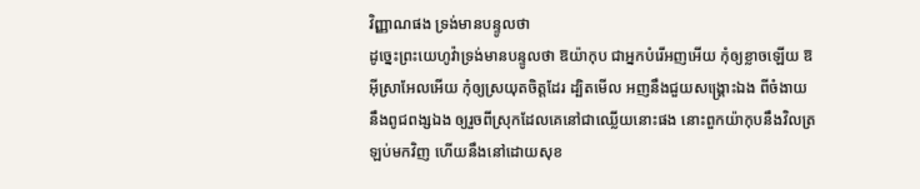វិញ្ញាណផង ទ្រង់មានបន្ទូលថា
ដូច្នេះព្រះយេហូវ៉ាទ្រង់មានបន្ទូលថា ឱយ៉ាកុប ជាអ្នកបំរើអញអើយ កុំឲ្យខ្លាចឡើយ ឱអ៊ីស្រាអែលអើយ កុំឲ្យស្រយុតចិត្តដែរ ដ្បិតមើល អញនឹងជួយសង្គ្រោះឯង ពីចំងាយ នឹងពូជពង្សឯង ឲ្យរួចពីស្រុកដែលគេនៅជាឈ្លើយនោះផង នោះពួកយ៉ាកុបនឹងវិលត្រឡប់មកវិញ ហើយនឹងនៅដោយសុខ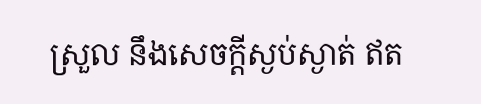ស្រួល នឹងសេចក្ដីស្ងប់ស្ងាត់ ឥត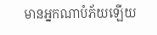មានអ្នកណាបំភ័យឡើយ